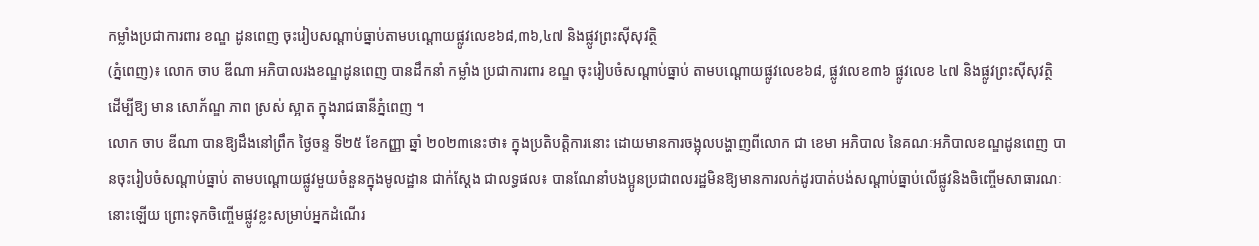កម្លាំងប្រជាការពារ ខណ្ឌ ដូនពេញ ចុះរៀបសណ្តាប់ធ្នាប់តាមបណ្ដោយផ្លូវលេខ៦៨,៣៦,៤៧ និងផ្លូវព្រះសុីសុវត្ថិ
(ភ្នំពេញ)៖ លោក ចាប ឌីណា អភិបាលរងខណ្ឌដូនពេញ បានដឹកនាំ កម្លាំង ប្រជាការពារ ខណ្ឌ ចុះរៀបចំសណ្តាប់ធ្នាប់ តាមបណ្ដោយផ្លូវលេខ៦៨, ផ្លូវលេខ៣៦ ផ្លូវលេខ ៤៧ និងផ្លូវព្រះសុីសុវត្ថិ ដេីម្បីឱ្យ មាន សោភ័ណ្ឌ ភាព ស្រស់ ស្អាត ក្នុងរាជធានីភ្នំពេញ ។
លោក ចាប ឌីណា បានឱ្យដឹងនៅព្រឹក ថ្ងៃចន្ទ ទី២៥ ខែកញ្ញា ឆ្នាំ ២០២៣នេះថា៖ ក្នុងប្រតិបត្តិការនោះ ដោយមានការចង្អុលបង្ហាញពីលោក ជា ខេមា អភិបាល នៃគណៈអភិបាលខណ្ឌដូនពេញ បានចុះរៀបចំសណ្តាប់ធ្នាប់ តាមបណ្ដោយផ្លូវមួយចំនួនក្នុងមូលដ្ឋាន ជាក់ស្ដែង ជាលទ្ធផល៖ បានណែនាំបងប្អូនប្រជាពលរដ្ឋមិនឱ្យមានការលក់ដូរបាត់បង់សណ្ដាប់ធ្នាប់លើផ្លូវនិងចិញ្ចើមសាធារណៈនោះឡើយ ព្រោះទុកចិញ្ចើមផ្លូវខ្លះសម្រាប់អ្នកដំណើរ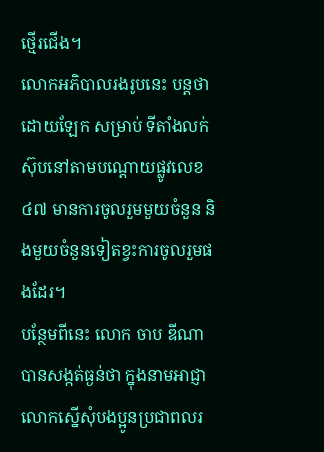ថ្មើរជើង។
លោកអភិបាលរងរូបនេះ បន្តថា ដោយឡែក សម្រាប់ ទីតាំងលក់ស៊ុបនៅតាមបណ្តោយផ្លូវលេខ ៤៧ មានការចូលរួមមួយចំនួន និងមួយចំនួនទៀតខ្វះការចូលរួមផងដែរ។
បន្ថែមពីនេះ លោក ចាប ឌីណា បានសង្កត់ធ្ងន់ថា ក្នុងនាមអាជ្ញា លោកស្នើសុំបងប្អូនប្រជាពលរ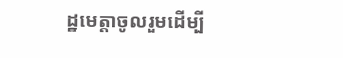ដ្ឋមេត្តាចូលរួមដើម្បី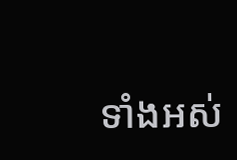ទាំងអស់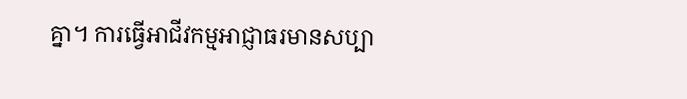គ្នា។ ការធ្វើអាជីវកម្មអាជ្ញាធរមានសប្បា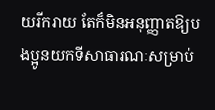យរីករាយ តែក៏មិនអនុញ្ញាតឱ្យបងប្អូនយកទីសាធារណៈសម្រាប់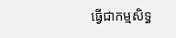ធ្វើជាកម្មសិទ្ធ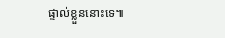ផ្ទាល់ខ្លួននោះទេ៕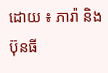ដោយ ៖ ភារ៉ា និង ប៊ុនធី